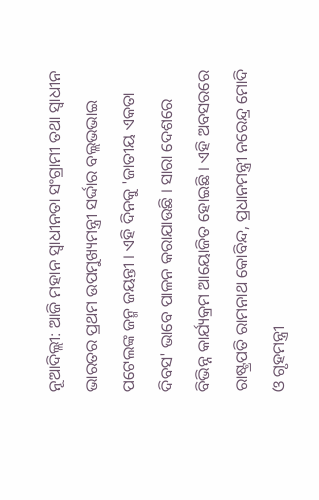ନୂଆଦିଲ୍ଲୀ: ଆଜି ମହାନ ସ୍ବାଧୀନତା ସଂଗ୍ରାମୀ ତଥା ସ୍ବାଧୀନ ଭାରତର ପ୍ରଥମ ଉପମୁଖ୍ୟମନ୍ତ୍ରୀ ସର୍ଦ୍ଦାର ବଲ୍ଲଭଭାଇ ପଟେଲଙ୍କ ଜନ୍ମ ଜୟନ୍ତୀ । ଏହି ଦିନକୁ 'ଜାତୀୟ ଏକତା ଦିବସ' ଭାବେ ପାଳନ କରାଯାଉଛି । ସାରା ଦେଶରେ ବିଭିନ୍ନ କାର୍ଯ୍ୟକ୍ରମ ଆୟୋଜିତ ହୋଇଛି । ଏହି ଅବସରରେ ରାଷ୍ଟ୍ରପତି ରାମନାଥ କୋବିନ୍ଦ, ପ୍ରଧାନମନ୍ତ୍ରୀ ନରେନ୍ଦ୍ର ମୋଦି ଓ ଗୃହମନ୍ତ୍ରୀ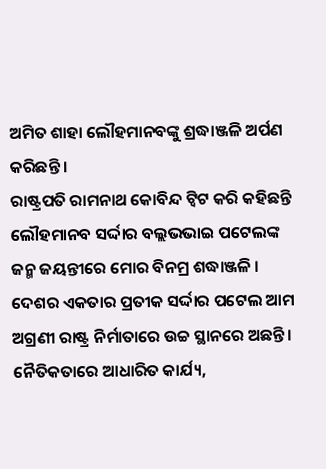ଅମିତ ଶାହା ଲୌହମାନବଙ୍କୁ ଶ୍ରଦ୍ଧାଞ୍ଜଳି ଅର୍ପଣ କରିଛନ୍ତି ।
ରାଷ୍ଟ୍ରପତି ରାମନାଥ କୋବିନ୍ଦ ଟ୍ବିଟ କରି କହିଛନ୍ତି ଲୌହମାନବ ସର୍ଦ୍ଦାର ବଲ୍ଲଭଭାଇ ପଟେଲଙ୍କ ଜନ୍ମ ଜୟନ୍ତୀରେ ମୋର ବିନମ୍ର ଶଦ୍ଧାଞ୍ଜଳି । ଦେଶର ଏକତାର ପ୍ରତୀକ ସର୍ଦ୍ଦାର ପଟେଲ ଆମ ଅଗ୍ରଣୀ ରାଷ୍ଟ୍ର ନିର୍ମାତାରେ ଉଚ୍ଚ ସ୍ଥାନରେ ଅଛନ୍ତି । ନୈତିକତାରେ ଆଧାରିତ କାର୍ଯ୍ୟ,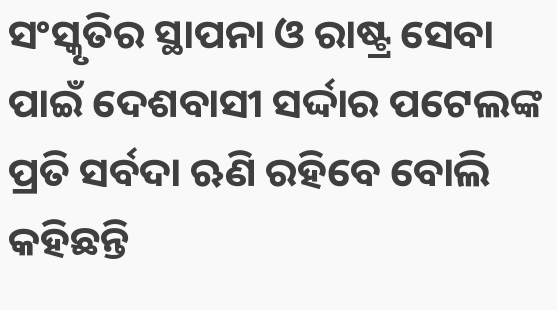ସଂସ୍କୃତିର ସ୍ଥାପନା ଓ ରାଷ୍ଟ୍ର ସେବା ପାଇଁ ଦେଶବାସୀ ସର୍ଦ୍ଦାର ପଟେଲଙ୍କ ପ୍ରତି ସର୍ବଦା ଋଣି ରହିବେ ବୋଲି କହିଛନ୍ତି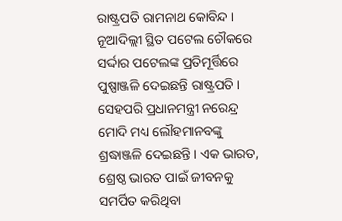ରାଷ୍ଟ୍ରପତି ରାମନାଥ କୋବିନ୍ଦ । ନୂଆଦିଲ୍ଲୀ ସ୍ଥିତ ପଟେଲ ଚୌକରେ ସର୍ଦ୍ଦାର ପଟେଲଙ୍କ ପ୍ରତିମୂର୍ତ୍ତିରେ ପୁଷ୍ପାଞ୍ଜଳି ଦେଇଛନ୍ତି ରାଷ୍ଟ୍ରପତି ।
ସେହପରି ପ୍ରଧାନମନ୍ତ୍ରୀ ନରେନ୍ଦ୍ର ମୋଦି ମଧ୍ୟ ଲୌହମାନବଙ୍କୁ ଶ୍ରଦ୍ଧାଞ୍ଜଳି ଦେଇଛନ୍ତି । ଏକ ଭାରତ, ଶ୍ରେଷ୍ଠ ଭାରତ ପାଇଁ ଜୀବନକୁ ସମର୍ପିତ କରିଥିବା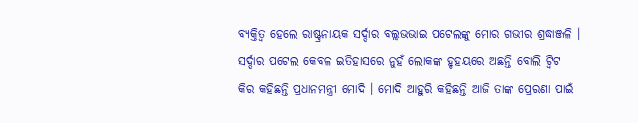ବ୍ୟକ୍ତିତ୍ବ ହେଲେ ରାଷ୍ଟ୍ରନାୟକ ସର୍ଦ୍ଦାର ବଲ୍ଲଭଭାଇ ପଟେଲଙ୍କୁ ମୋର ଗଭୀର ଶ୍ରଦ୍ଧାଞ୍ଜଳି । ସର୍ଦ୍ଦାର ପଟେଲ କେବଳ ଇତିହାସରେ ନୁହଁ ଲୋକଙ୍କ ହୃହୟରେ ଅଛନ୍ତି ବୋଲି ଟ୍ବିଟ କିର କହିଛନ୍ତି ପ୍ରଧାନମନ୍ତ୍ରୀ ମୋଦି । ମୋଦି ଆହୁରି କହିଛନ୍ତି ଆଜି ତାଙ୍କ ପ୍ରେରଣା ପାଇଁ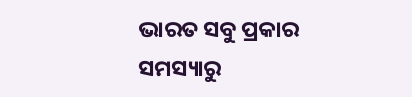ଭାରତ ସବୁ ପ୍ରକାର ସମସ୍ୟାରୁ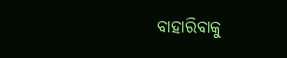ବାହାରିବାକୁ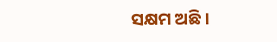ସକ୍ଷମ ଅଛି ।